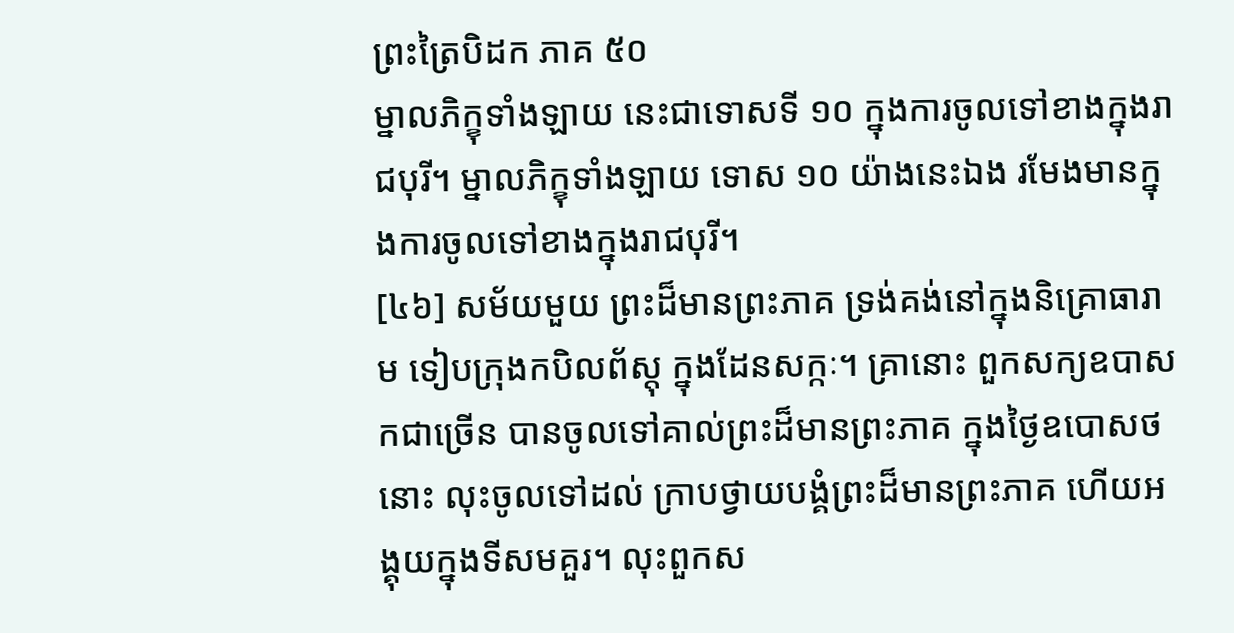ព្រះត្រៃបិដក ភាគ ៥០
ម្នាលភិក្ខុទាំងឡាយ នេះជាទោសទី ១០ ក្នុងការចូលទៅខាងក្នុងរាជបុរី។ ម្នាលភិក្ខុទាំងឡាយ ទោស ១០ យ៉ាងនេះឯង រមែងមានក្នុងការចូលទៅខាងក្នុងរាជបុរី។
[៤៦] សម័យមួយ ព្រះដ៏មានព្រះភាគ ទ្រង់គង់នៅក្នុងនិគ្រោធារាម ទៀបក្រុងកបិលព័ស្តុ ក្នុងដែនសក្កៈ។ គ្រានោះ ពួកសក្យឧបាសកជាច្រើន បានចូលទៅគាល់ព្រះដ៏មានព្រះភាគ ក្នុងថ្ងៃឧបោសថនោះ លុះចូលទៅដល់ ក្រាបថ្វាយបង្គំព្រះដ៏មានព្រះភាគ ហើយអង្គុយក្នុងទីសមគួរ។ លុះពួកស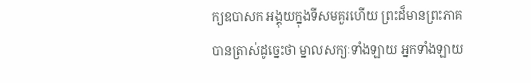ក្យឧបាសក អង្គុយក្នុងទីសមគួរហើយ ព្រះដ៏មានព្រះភាគ បានត្រាស់ដូច្នេះថា ម្នាលសក្យៈទាំងឡាយ អ្នកទាំងឡាយ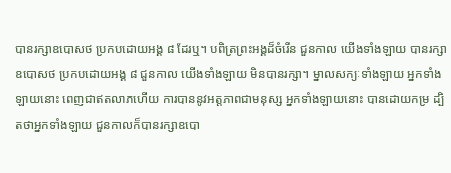បានរក្សាឧបោសថ ប្រកបដោយអង្គ ៨ ដែរឬ។ បពិត្រព្រះអង្គដ៏ចំរើន ជួនកាល យើងទាំងឡាយ បានរក្សាឧបោសថ ប្រកបដោយអង្គ ៨ ជួនកាល យើងទាំងឡាយ មិនបានរក្សា។ ម្នាលសក្យៈទាំងឡាយ អ្នកទាំងឡាយនោះ ពេញជាឥតលាភហើយ ការបាននូវអត្តភាពជាមនុស្ស អ្នកទាំងឡាយនោះ បានដោយកម្រ ដ្បិតថាអ្នកទាំងឡាយ ជួនកាលក៏បានរក្សាឧបោ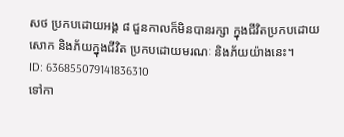សថ ប្រកបដោយអង្គ ៨ ជួនកាលក៏មិនបានរក្សា ក្នុងជីវិតប្រកបដោយសោក និងភ័យក្នុងជីវិត ប្រកបដោយមរណៈ និងភ័យយ៉ាងនេះ។
ID: 636855079141836310
ទៅកា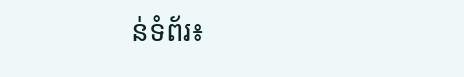ន់ទំព័រ៖